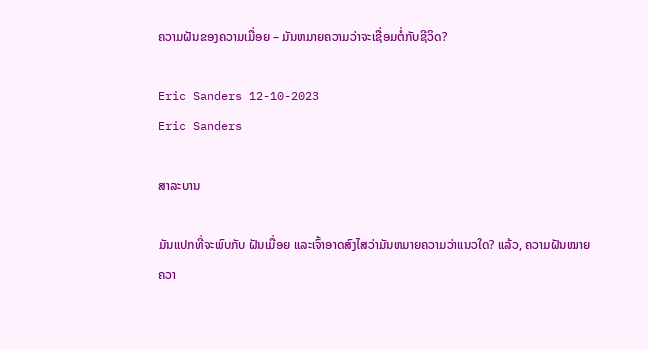ຄວາມຝັນຂອງຄວາມເມື່ອຍ – ມັນຫມາຍຄວາມວ່າຈະເຊື່ອມຕໍ່ກັບຊີວິດ?

Eric Sanders 12-10-2023
Eric Sanders

ສາລະບານ

ມັນແປກທີ່ຈະພົບກັບ ຝັນເມື່ອຍ ແລະເຈົ້າອາດສົງໄສວ່າມັນຫມາຍຄວາມວ່າແນວໃດ? ແລ້ວ, ຄວາມຝັນໝາຍຄວາ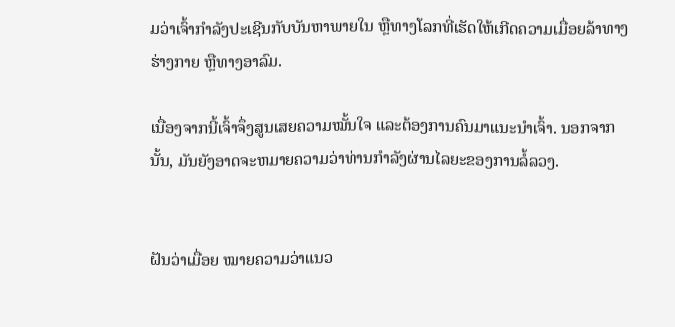ມວ່າເຈົ້າກຳລັງປະເຊີນກັບບັນຫາພາຍໃນ ຫຼືທາງໂລກທີ່ເຮັດໃຫ້ເກີດຄວາມເມື່ອຍລ້າທາງຮ່າງກາຍ ຫຼືທາງອາລົມ.

ເນື່ອງຈາກນີ້ເຈົ້າຈຶ່ງສູນເສຍຄວາມໝັ້ນໃຈ ແລະຕ້ອງການຄົນມາແນະນຳເຈົ້າ. ນອກຈາກນັ້ນ, ມັນຍັງອາດຈະຫມາຍຄວາມວ່າທ່ານກໍາລັງຜ່ານໄລຍະຂອງການລໍ້ລວງ.


ຝັນວ່າເມື່ອຍ ໝາຍຄວາມວ່າແນວ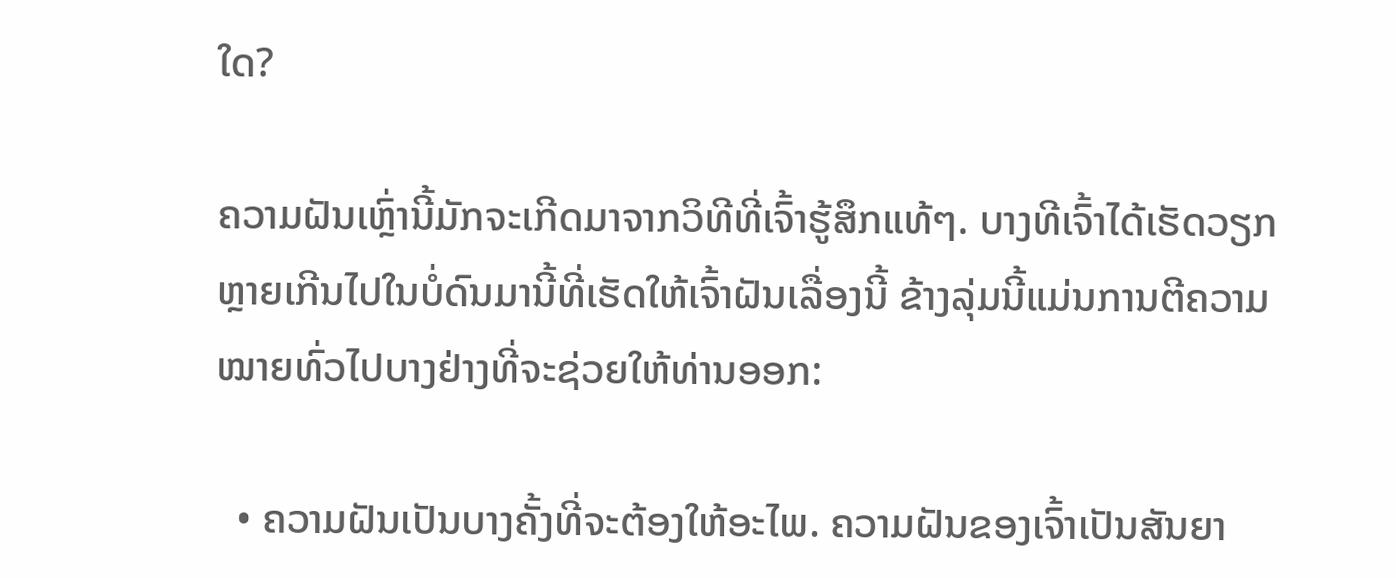ໃດ?

ຄວາມຝັນເຫຼົ່ານີ້ມັກຈະເກີດມາຈາກວິທີທີ່ເຈົ້າຮູ້ສຶກແທ້ໆ. ບາງທີເຈົ້າໄດ້ເຮັດວຽກຫຼາຍເກີນໄປໃນບໍ່ດົນມານີ້ທີ່ເຮັດໃຫ້ເຈົ້າຝັນເລື່ອງນີ້ ຂ້າງລຸ່ມນີ້ແມ່ນການຕີຄວາມໝາຍທົ່ວໄປບາງຢ່າງທີ່ຈະຊ່ວຍໃຫ້ທ່ານອອກ:

  • ຄວາມຝັນເປັນບາງຄັ້ງທີ່ຈະຕ້ອງໃຫ້ອະໄພ. ຄວາມຝັນຂອງເຈົ້າເປັນສັນຍາ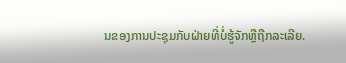ນຂອງການປະຊຸມກັບຝ່າຍທີ່ບໍ່ຮູ້ຈັກຫຼືຖືກລະເລີຍ.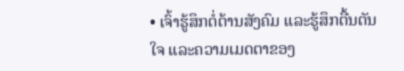• ເຈົ້າຮູ້ສຶກຕໍ່ຕ້ານສັງຄົມ ແລະຮູ້ສຶກຕື້ນຕັນໃຈ ແລະຄວາມເມດຕາຂອງ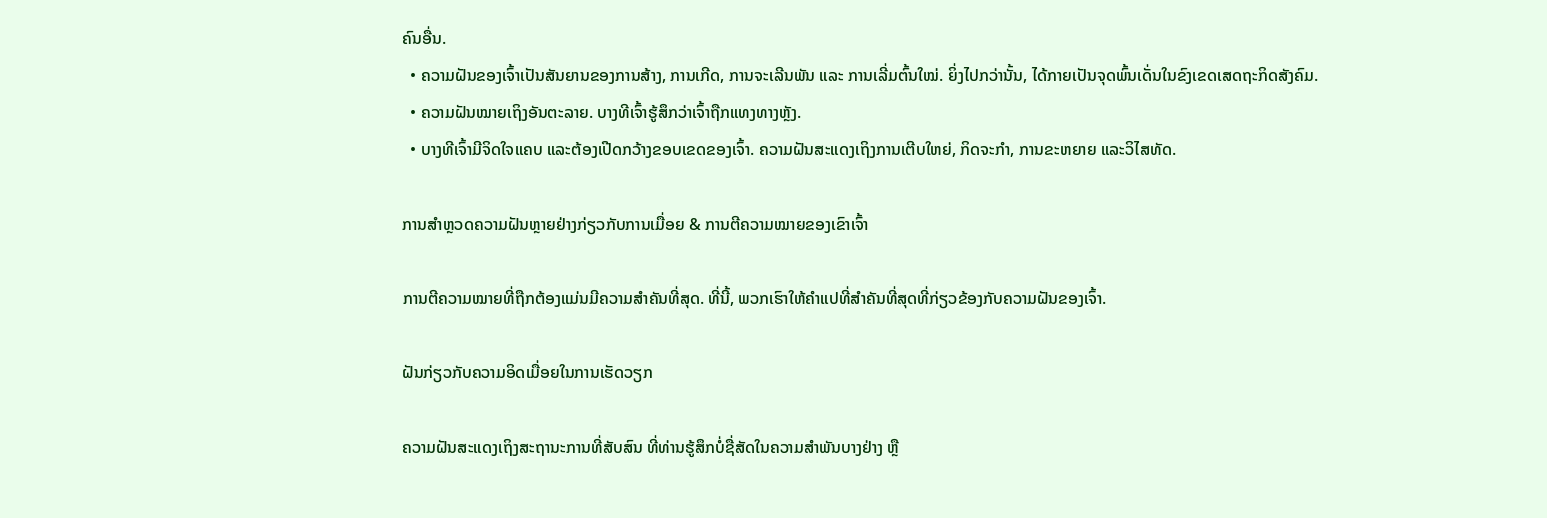ຄົນອື່ນ.
  • ຄວາມຝັນຂອງເຈົ້າເປັນສັນຍານຂອງການສ້າງ, ການເກີດ, ການຈະເລີນພັນ ແລະ ການເລີ່ມຕົ້ນໃໝ່. ຍິ່ງໄປກວ່ານັ້ນ, ໄດ້ກາຍເປັນຈຸດພົ້ນເດັ່ນໃນຂົງເຂດເສດຖະກິດສັງຄົມ.
  • ຄວາມຝັນໝາຍເຖິງອັນຕະລາຍ. ບາງທີເຈົ້າຮູ້ສຶກວ່າເຈົ້າຖືກແທງທາງຫຼັງ.
  • ບາງທີເຈົ້າມີຈິດໃຈແຄບ ແລະຕ້ອງເປີດກວ້າງຂອບເຂດຂອງເຈົ້າ. ຄວາມຝັນສະແດງເຖິງການເຕີບໃຫຍ່, ກິດຈະກຳ, ການຂະຫຍາຍ ແລະວິໄສທັດ.

ການສຳຫຼວດຄວາມຝັນຫຼາຍຢ່າງກ່ຽວກັບການເມື່ອຍ & ການຕີຄວາມໝາຍຂອງເຂົາເຈົ້າ

ການຕີຄວາມໝາຍທີ່ຖືກຕ້ອງແມ່ນມີຄວາມສຳຄັນທີ່ສຸດ. ທີ່ນີ້, ພວກເຮົາໃຫ້ຄໍາແປທີ່ສໍາຄັນທີ່ສຸດທີ່ກ່ຽວຂ້ອງກັບຄວາມຝັນຂອງເຈົ້າ.

ຝັນກ່ຽວກັບຄວາມອິດເມື່ອຍໃນການເຮັດວຽກ

ຄວາມຝັນສະແດງເຖິງສະຖານະການທີ່ສັບສົນ ທີ່ທ່ານຮູ້ສຶກບໍ່ຊື່ສັດໃນຄວາມສຳພັນບາງຢ່າງ ຫຼື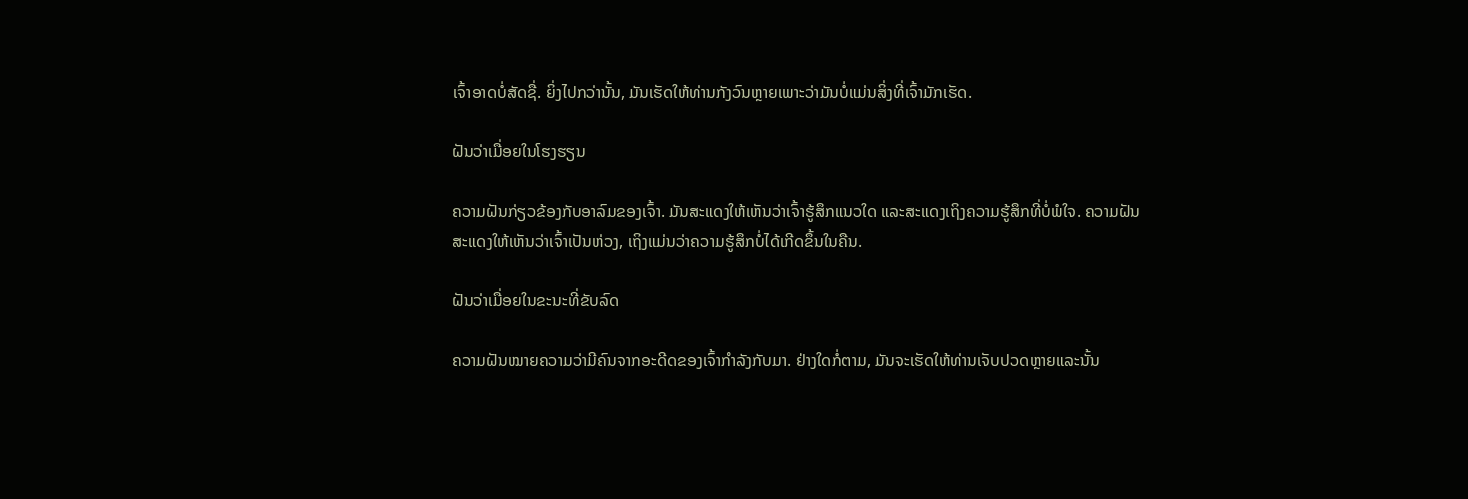ເຈົ້າອາດບໍ່ສັດຊື່. ຍິ່ງໄປກວ່ານັ້ນ, ມັນເຮັດໃຫ້ທ່ານກັງວົນຫຼາຍເພາະວ່າມັນບໍ່ແມ່ນສິ່ງທີ່ເຈົ້າມັກເຮັດ.

ຝັນວ່າເມື່ອຍໃນໂຮງຮຽນ

ຄວາມຝັນກ່ຽວຂ້ອງກັບອາລົມຂອງເຈົ້າ. ມັນສະແດງໃຫ້ເຫັນວ່າເຈົ້າຮູ້ສຶກແນວໃດ ແລະສະແດງເຖິງຄວາມຮູ້ສຶກທີ່ບໍ່ພໍໃຈ. ຄວາມຝັນສະແດງໃຫ້ເຫັນວ່າເຈົ້າເປັນຫ່ວງ, ເຖິງແມ່ນວ່າຄວາມຮູ້ສຶກບໍ່ໄດ້ເກີດຂຶ້ນໃນຄືນ.

ຝັນວ່າເມື່ອຍໃນຂະນະທີ່ຂັບລົດ

ຄວາມຝັນໝາຍຄວາມວ່າມີຄົນຈາກອະດີດຂອງເຈົ້າກຳລັງກັບມາ. ຢ່າງໃດກໍ່ຕາມ, ມັນຈະເຮັດໃຫ້ທ່ານເຈັບປວດຫຼາຍແລະນັ້ນ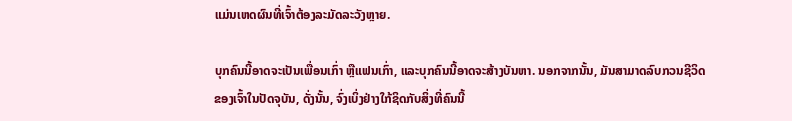ແມ່ນເຫດຜົນທີ່ເຈົ້າຕ້ອງລະມັດລະວັງຫຼາຍ.

ບຸກຄົນນີ້ອາດຈະເປັນເພື່ອນເກົ່າ ຫຼືແຟນເກົ່າ, ແລະບຸກຄົນນີ້ອາດຈະສ້າງບັນຫາ. ນອກຈາກນັ້ນ, ມັນສາມາດລົບກວນຊີວິດຂອງເຈົ້າໃນປັດຈຸບັນ, ດັ່ງນັ້ນ, ຈົ່ງເບິ່ງຢ່າງໃກ້ຊິດກັບສິ່ງທີ່ຄົນນີ້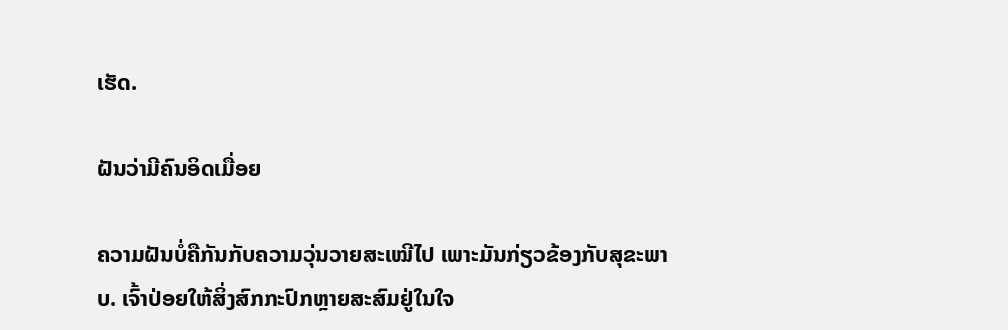ເຮັດ.

ຝັນວ່າມີຄົນອິດເມື່ອຍ

ຄວາມຝັນບໍ່ຄືກັນກັບຄວາມວຸ່ນວາຍສະເໝີໄປ ເພາະມັນກ່ຽວຂ້ອງກັບສຸຂະພາບ. ເຈົ້າປ່ອຍໃຫ້ສິ່ງສົກກະປົກຫຼາຍສະສົມຢູ່ໃນໃຈ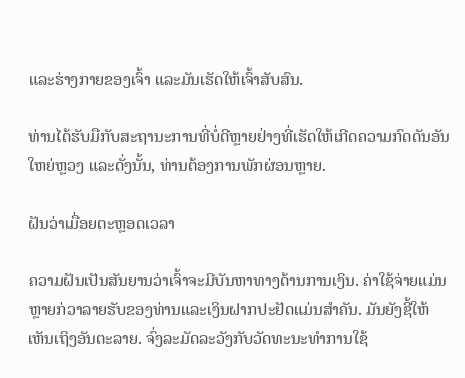ແລະຮ່າງກາຍຂອງເຈົ້າ ແລະມັນເຮັດໃຫ້ເຈົ້າສັບສົນ.

ທ່ານໄດ້ຮັບມືກັບສະຖານະການທີ່ບໍ່ດີຫຼາຍຢ່າງທີ່ເຮັດໃຫ້ເກີດຄວາມກົດດັນອັນໃຫຍ່ຫຼວງ ແລະດັ່ງນັ້ນ, ທ່ານຕ້ອງການພັກຜ່ອນຫຼາຍ.

ຝັນວ່າເມື່ອຍຕະຫຼອດເວລາ

ຄວາມຝັນເປັນສັນຍານວ່າເຈົ້າຈະມີບັນຫາທາງດ້ານການເງິນ. ຄ່າໃຊ້ຈ່າຍແມ່ນຫຼາຍກ່ວາລາຍຮັບຂອງທ່ານແລະເງິນຝາກປະຢັດແມ່ນສໍາຄັນ. ມັນຍັງຊີ້ໃຫ້ເຫັນເຖິງອັນຕະລາຍ. ຈົ່ງລະມັດລະວັງກັບວັດທະນະທໍາການໃຊ້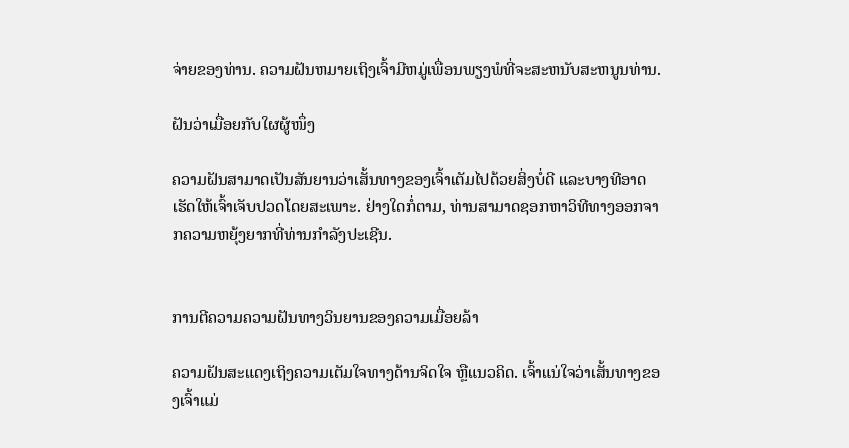ຈ່າຍຂອງທ່ານ. ຄວາມຝັນຫມາຍເຖິງເຈົ້າມີຫມູ່ເພື່ອນພຽງພໍທີ່ຈະສະຫນັບສະຫນູນທ່ານ.

ຝັນວ່າເມື່ອຍກັບໃຜຜູ້ໜຶ່ງ

ຄວາມຝັນສາມາດເປັນສັນຍານວ່າເສັ້ນທາງຂອງເຈົ້າເຕັມໄປດ້ວຍສິ່ງບໍ່ດີ ແລະບາງທີອາດເຮັດໃຫ້ເຈົ້າເຈັບປວດໂດຍສະເພາະ. ຢ່າງໃດກໍ່ຕາມ, ທ່ານສາມາດຊອກຫາວິທີທາງອອກຈາກຄວາມຫຍຸ້ງຍາກທີ່ທ່ານກໍາລັງປະເຊີນ.


ການຕີຄວາມຄວາມຝັນທາງວິນຍານຂອງຄວາມເມື່ອຍລ້າ

ຄວາມຝັນສະແດງເຖິງຄວາມເຕັມໃຈທາງດ້ານຈິດໃຈ ຫຼືແນວຄິດ. ເຈົ້າແນ່ໃຈວ່າເສັ້ນທາງຂອງເຈົ້າແມ່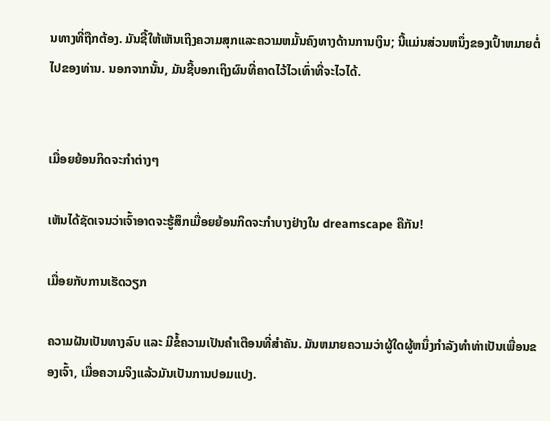ນທາງທີ່ຖືກຕ້ອງ. ມັນຊີ້ໃຫ້ເຫັນເຖິງຄວາມສຸກແລະຄວາມຫມັ້ນຄົງທາງດ້ານການເງິນ; ນີ້ແມ່ນສ່ວນຫນຶ່ງຂອງເປົ້າຫມາຍຕໍ່ໄປຂອງທ່ານ. ນອກຈາກນັ້ນ, ມັນຊີ້ບອກເຖິງຜົນທີ່ຄາດໄວ້ໄວເທົ່າທີ່ຈະໄວໄດ້.


ເມື່ອຍຍ້ອນກິດຈະກໍາຕ່າງໆ

ເຫັນໄດ້ຊັດເຈນວ່າເຈົ້າອາດຈະຮູ້ສຶກເມື່ອຍຍ້ອນກິດຈະກໍາບາງຢ່າງໃນ dreamscape ຄືກັນ!

ເມື່ອຍກັບການເຮັດວຽກ

ຄວາມຝັນເປັນທາງລົບ ແລະ ມີຂໍ້ຄວາມເປັນຄຳເຕືອນທີ່ສຳຄັນ. ມັນຫມາຍຄວາມວ່າຜູ້ໃດຜູ້ຫນຶ່ງກໍາລັງທໍາທ່າເປັນເພື່ອນຂອງເຈົ້າ, ເມື່ອຄວາມຈິງແລ້ວມັນເປັນການປອມແປງ.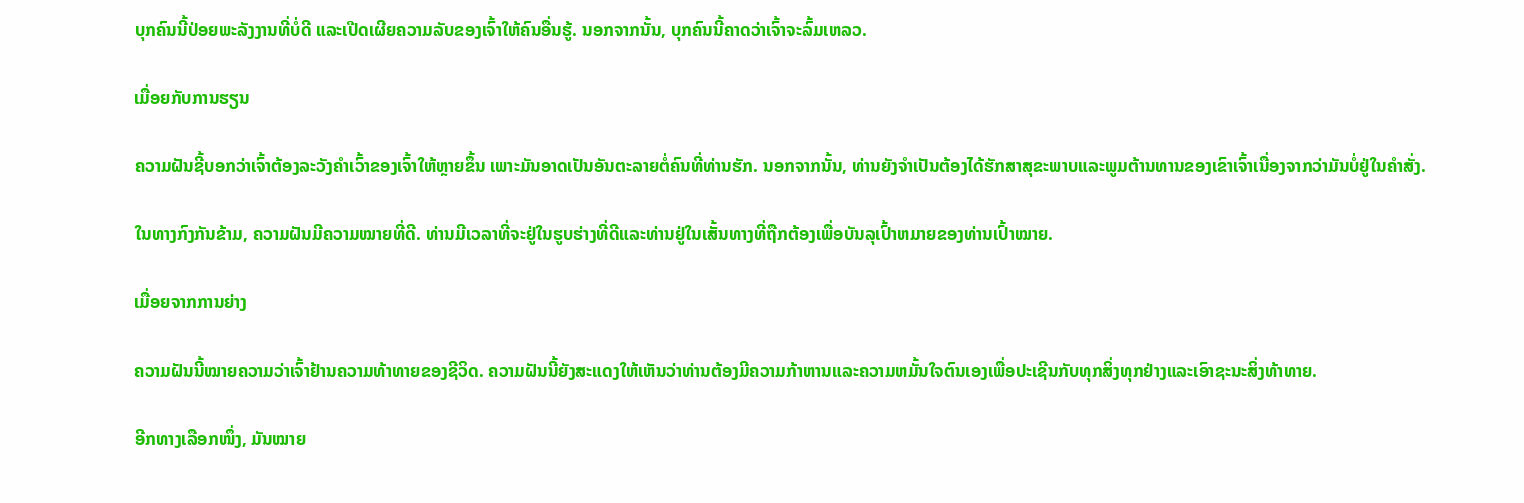ບຸກຄົນນີ້ປ່ອຍພະລັງງານທີ່ບໍ່ດີ ແລະເປີດເຜີຍຄວາມລັບຂອງເຈົ້າໃຫ້ຄົນອື່ນຮູ້. ນອກຈາກນັ້ນ, ບຸກຄົນນີ້ຄາດວ່າເຈົ້າຈະລົ້ມເຫລວ.

ເມື່ອຍກັບການຮຽນ

ຄວາມຝັນຊີ້ບອກວ່າເຈົ້າຕ້ອງລະວັງຄຳເວົ້າຂອງເຈົ້າໃຫ້ຫຼາຍຂຶ້ນ ເພາະມັນອາດເປັນອັນຕະລາຍຕໍ່ຄົນທີ່ທ່ານຮັກ. ນອກຈາກນັ້ນ, ທ່ານຍັງຈໍາເປັນຕ້ອງໄດ້ຮັກສາສຸຂະພາບແລະພູມຕ້ານທານຂອງເຂົາເຈົ້າເນື່ອງຈາກວ່າມັນບໍ່ຢູ່ໃນຄໍາສັ່ງ.

ໃນທາງກົງກັນຂ້າມ, ຄວາມຝັນມີຄວາມໝາຍທີ່ດີ. ທ່ານມີເວລາທີ່ຈະຢູ່ໃນຮູບຮ່າງທີ່ດີແລະທ່ານຢູ່ໃນເສັ້ນທາງທີ່ຖືກຕ້ອງເພື່ອບັນລຸເປົ້າຫມາຍຂອງທ່ານເປົ້າໝາຍ.

ເມື່ອຍຈາກການຍ່າງ

ຄວາມຝັນນີ້ໝາຍຄວາມວ່າເຈົ້າຢ້ານຄວາມທ້າທາຍຂອງຊີວິດ. ຄວາມຝັນນີ້ຍັງສະແດງໃຫ້ເຫັນວ່າທ່ານຕ້ອງມີຄວາມກ້າຫານແລະຄວາມຫມັ້ນໃຈຕົນເອງເພື່ອປະເຊີນກັບທຸກສິ່ງທຸກຢ່າງແລະເອົາຊະນະສິ່ງທ້າທາຍ.

ອີກທາງເລືອກໜຶ່ງ, ມັນໝາຍ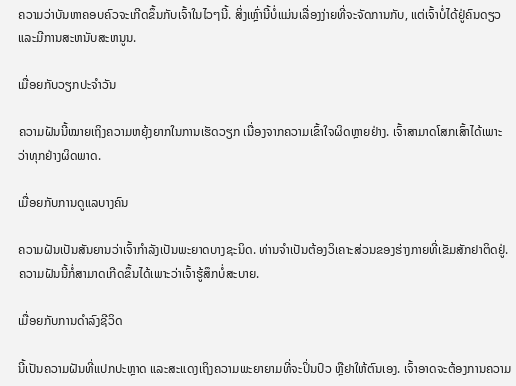ຄວາມວ່າບັນຫາຄອບຄົວຈະເກີດຂຶ້ນກັບເຈົ້າໃນໄວໆນີ້. ສິ່ງເຫຼົ່ານີ້ບໍ່ແມ່ນເລື່ອງງ່າຍທີ່ຈະຈັດການກັບ, ແຕ່ເຈົ້າບໍ່ໄດ້ຢູ່ຄົນດຽວແລະມີການສະຫນັບສະຫນູນ.

ເມື່ອຍກັບວຽກປະຈຳວັນ

ຄວາມຝັນນີ້ໝາຍເຖິງຄວາມຫຍຸ້ງຍາກໃນການເຮັດວຽກ ເນື່ອງຈາກຄວາມເຂົ້າໃຈຜິດຫຼາຍຢ່າງ. ເຈົ້າສາມາດໂສກເສົ້າໄດ້ເພາະວ່າທຸກຢ່າງຜິດພາດ.

ເມື່ອຍກັບການດູແລບາງຄົນ

ຄວາມຝັນເປັນສັນຍານວ່າເຈົ້າກຳລັງເປັນພະຍາດບາງຊະນິດ. ທ່ານຈໍາເປັນຕ້ອງວິເຄາະສ່ວນຂອງຮ່າງກາຍທີ່ເຂັມສັກຢາຕິດຢູ່. ຄວາມຝັນນີ້ກໍ່ສາມາດເກີດຂຶ້ນໄດ້ເພາະວ່າເຈົ້າຮູ້ສຶກບໍ່ສະບາຍ.

ເມື່ອຍກັບການດຳລົງຊີວິດ

ນີ້ເປັນຄວາມຝັນທີ່ແປກປະຫຼາດ ແລະສະແດງເຖິງຄວາມພະຍາຍາມທີ່ຈະປິ່ນປົວ ຫຼືຢາໃຫ້ຕົນເອງ. ເຈົ້າອາດຈະຕ້ອງການຄວາມ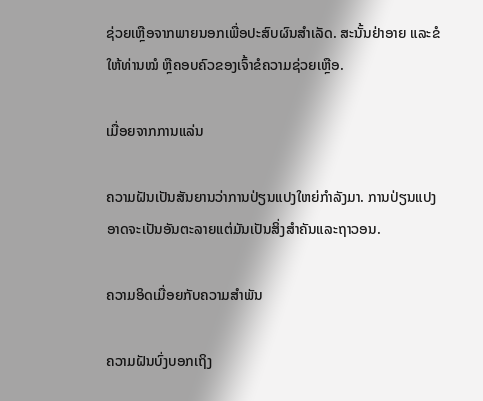ຊ່ວຍເຫຼືອຈາກພາຍນອກເພື່ອປະສົບຜົນສໍາເລັດ. ສະນັ້ນຢ່າອາຍ ແລະຂໍໃຫ້ທ່ານໝໍ ຫຼືຄອບຄົວຂອງເຈົ້າຂໍຄວາມຊ່ວຍເຫຼືອ.

ເມື່ອຍຈາກການແລ່ນ

ຄວາມຝັນເປັນສັນຍານວ່າການປ່ຽນແປງໃຫຍ່ກຳລັງມາ. ການປ່ຽນແປງອາດຈະເປັນອັນຕະລາຍແຕ່ມັນເປັນສິ່ງສໍາຄັນແລະຖາວອນ.

ຄວາມອິດເມື່ອຍກັບຄວາມສຳພັນ

ຄວາມຝັນບົ່ງບອກເຖິງ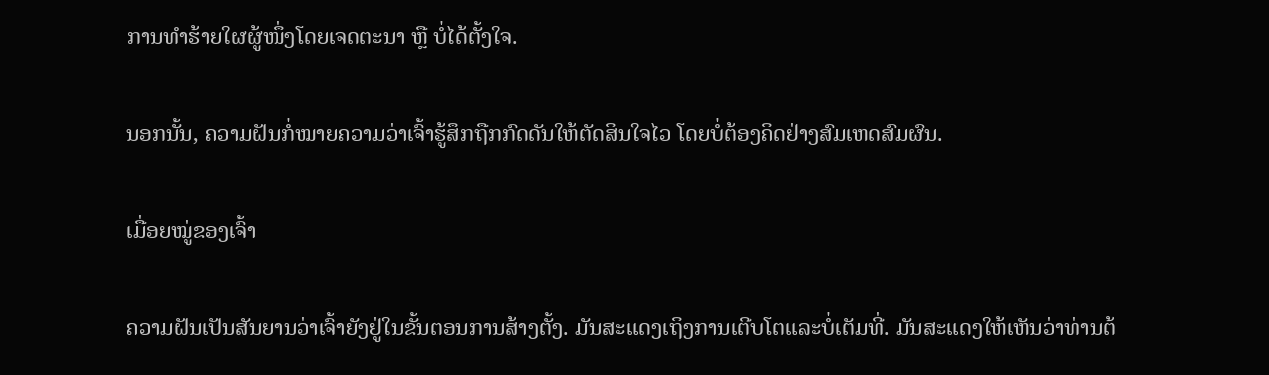ການທຳຮ້າຍໃຜຜູ້ໜຶ່ງໂດຍເຈດຕະນາ ຫຼື ບໍ່ໄດ້ຕັ້ງໃຈ.

ນອກນັ້ນ, ຄວາມຝັນກໍ່ໝາຍຄວາມວ່າເຈົ້າຮູ້ສຶກຖືກກົດດັນໃຫ້ຕັດສິນໃຈໄວ ໂດຍບໍ່ຕ້ອງຄິດຢ່າງສົມເຫດສົມຜົນ.

ເມື່ອຍໝູ່ຂອງເຈົ້າ

ຄວາມຝັນເປັນສັນຍານວ່າເຈົ້າຍັງຢູ່ໃນຂັ້ນຕອນການສ້າງຕັ້ງ. ມັນສະແດງເຖິງການເຕີບໂຕແລະບໍ່ເຕັມທີ່. ມັນສະແດງໃຫ້ເຫັນວ່າທ່ານຕ້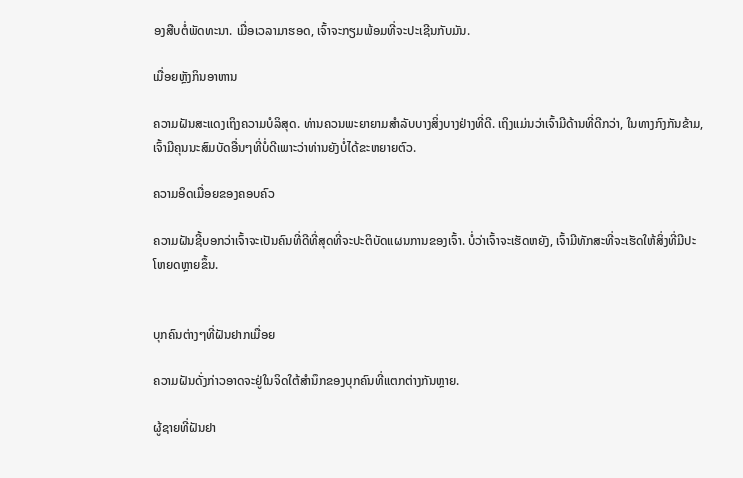ອງສືບຕໍ່ພັດທະນາ. ເມື່ອເວລາມາຮອດ, ເຈົ້າຈະກຽມພ້ອມທີ່ຈະປະເຊີນກັບມັນ.

ເມື່ອຍຫຼັງກິນອາຫານ

ຄວາມຝັນສະແດງເຖິງຄວາມບໍລິສຸດ. ທ່ານຄວນພະຍາຍາມສໍາລັບບາງສິ່ງບາງຢ່າງທີ່ດີ. ເຖິງແມ່ນວ່າເຈົ້າມີດ້ານທີ່ດີກວ່າ, ໃນທາງກົງກັນຂ້າມ, ເຈົ້າມີຄຸນນະສົມບັດອື່ນໆທີ່ບໍ່ດີເພາະວ່າທ່ານຍັງບໍ່ໄດ້ຂະຫຍາຍຕົວ.

ຄວາມອິດເມື່ອຍຂອງຄອບຄົວ

ຄວາມຝັນຊີ້ບອກວ່າເຈົ້າຈະເປັນຄົນທີ່ດີທີ່ສຸດທີ່ຈະປະຕິບັດແຜນການຂອງເຈົ້າ. ບໍ່ວ່າເຈົ້າຈະເຮັດຫຍັງ, ເຈົ້າມີທັກສະທີ່ຈະເຮັດໃຫ້ສິ່ງທີ່ມີປະໂຫຍດຫຼາຍຂຶ້ນ.


ບຸກຄົນຕ່າງໆທີ່ຝັນຢາກເມື່ອຍ

ຄວາມຝັນດັ່ງກ່າວອາດຈະຢູ່ໃນຈິດໃຕ້ສຳນຶກຂອງບຸກຄົນທີ່ແຕກຕ່າງກັນຫຼາຍ.

ຜູ້ຊາຍທີ່ຝັນຢາ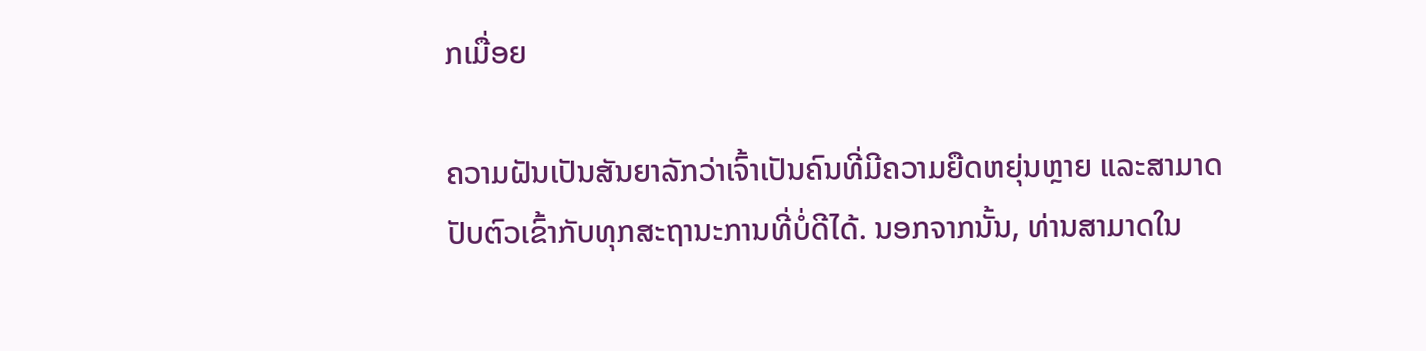ກເມື່ອຍ

ຄວາມຝັນເປັນສັນຍາລັກວ່າເຈົ້າເປັນຄົນທີ່ມີຄວາມຍືດຫຍຸ່ນຫຼາຍ ແລະສາມາດປັບຕົວເຂົ້າກັບທຸກສະຖານະການທີ່ບໍ່ດີໄດ້. ນອກຈາກນັ້ນ, ທ່ານສາມາດໃນ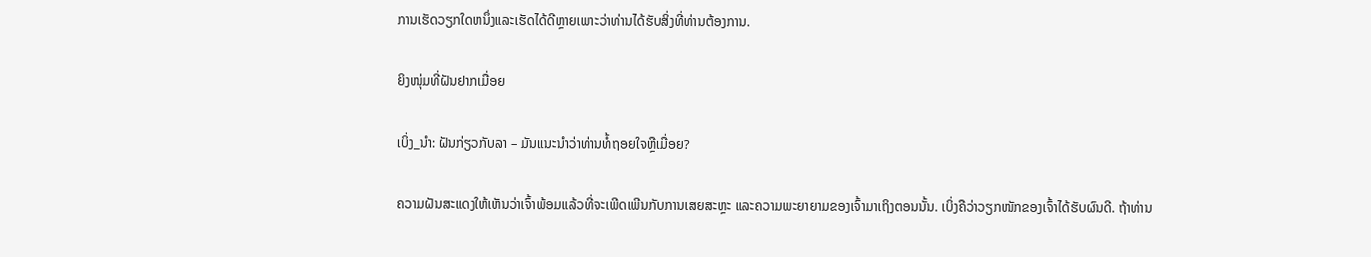ການເຮັດວຽກໃດຫນຶ່ງແລະເຮັດໄດ້ດີຫຼາຍເພາະວ່າທ່ານໄດ້ຮັບສິ່ງທີ່ທ່ານຕ້ອງການ.

ຍິງໜຸ່ມທີ່ຝັນຢາກເມື່ອຍ

ເບິ່ງ_ນຳ: ຝັນກ່ຽວກັບລາ – ມັນແນະນໍາວ່າທ່ານທໍ້ຖອຍໃຈຫຼືເມື່ອຍ?

ຄວາມຝັນສະແດງໃຫ້ເຫັນວ່າເຈົ້າພ້ອມແລ້ວທີ່ຈະເພີດເພີນກັບການເສຍສະຫຼະ ແລະຄວາມພະຍາຍາມຂອງເຈົ້າມາເຖິງຕອນນັ້ນ. ເບິ່ງຄືວ່າວຽກໜັກຂອງເຈົ້າໄດ້ຮັບຜົນດີ. ຖ້າທ່ານ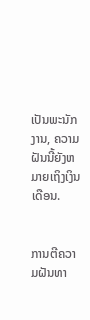ເປັນພະນັກງານ, ຄວາມຝັນນີ້ຍັງຫມາຍເຖິງເງິນເດືອນ.


ການຕີຄວາມຝັນທາ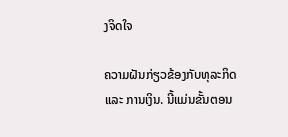ງຈິດໃຈ

ຄວາມຝັນກ່ຽວຂ້ອງກັບທຸລະກິດ ແລະ ການເງິນ. ນີ້ແມ່ນຂັ້ນຕອນ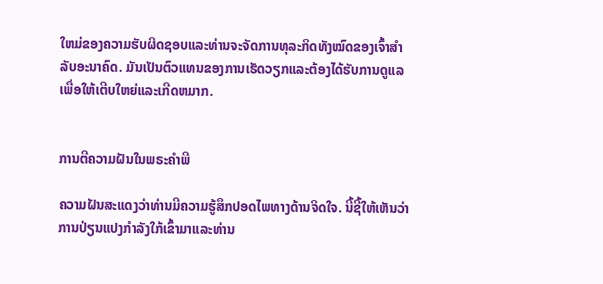ໃຫມ່ຂອງຄວາມຮັບຜິດຊອບແລະທ່ານຈະຈັດການທຸລະກິດທັງໝົດຂອງເຈົ້າສຳລັບອະນາຄົດ. ມັນເປັນຕົວແທນຂອງການເຮັດວຽກແລະຕ້ອງໄດ້ຮັບການດູແລເພື່ອໃຫ້ເຕີບໃຫຍ່ແລະເກີດຫມາກ.


ການຕີຄວາມຝັນໃນພຣະຄໍາພີ

ຄວາມຝັນສະແດງວ່າທ່ານມີຄວາມຮູ້ສຶກປອດໄພທາງດ້ານຈິດໃຈ. ນີ້ຊີ້ໃຫ້ເຫັນວ່າການປ່ຽນແປງກໍາລັງໃກ້ເຂົ້າມາແລະທ່ານ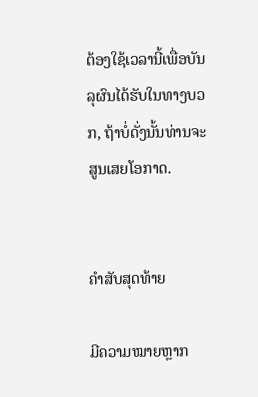ຕ້ອງໃຊ້ເວລານີ້ເພື່ອບັນລຸຜົນໄດ້ຮັບໃນທາງບວກ, ຖ້າບໍ່ດັ່ງນັ້ນທ່ານຈະສູນເສຍໂອກາດ.


ຄຳສັບສຸດທ້າຍ

ມີຄວາມໝາຍຫຼາກ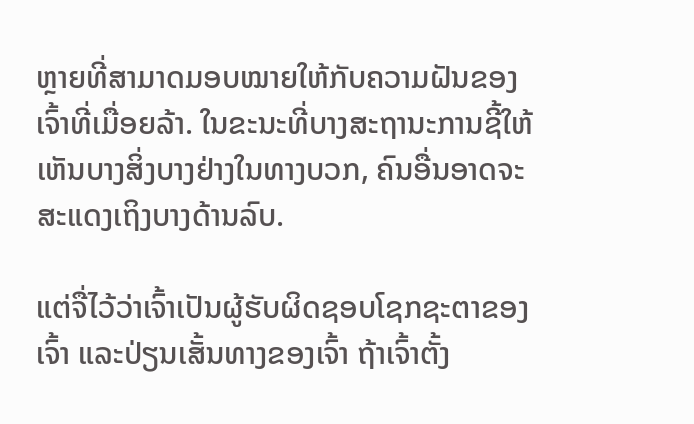ຫຼາຍທີ່ສາມາດມອບໝາຍໃຫ້ກັບຄວາມຝັນຂອງເຈົ້າທີ່ເມື່ອຍລ້າ. ໃນຂະນະທີ່ບາງສະຖານະການຊີ້ໃຫ້ເຫັນບາງສິ່ງບາງຢ່າງໃນທາງບວກ, ຄົນອື່ນອາດຈະສະແດງເຖິງບາງດ້ານລົບ.

ແຕ່ຈື່ໄວ້ວ່າເຈົ້າເປັນຜູ້ຮັບຜິດຊອບໂຊກຊະຕາຂອງເຈົ້າ ແລະປ່ຽນເສັ້ນທາງຂອງເຈົ້າ ຖ້າເຈົ້າຕັ້ງ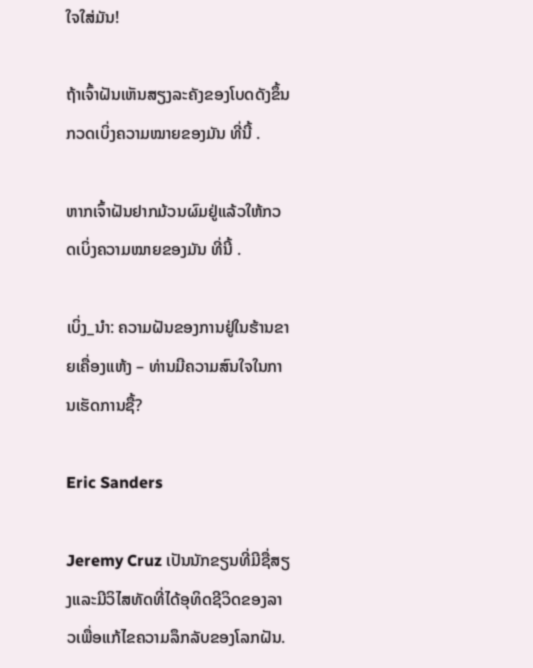ໃຈໃສ່ມັນ!

ຖ້າເຈົ້າຝັນເຫັນສຽງລະຄັງຂອງໂບດດັງຂຶ້ນ ກວດເບິ່ງຄວາມໝາຍຂອງມັນ ທີ່ນີ້ .

ຫາກເຈົ້າຝັນຢາກມ້ວນຜົມຢູ່ແລ້ວໃຫ້ກວດເບິ່ງຄວາມໝາຍຂອງມັນ ທີ່ນີ້ .

ເບິ່ງ_ນຳ: ຄວາມຝັນຂອງການຢູ່ໃນຮ້ານຂາຍເຄື່ອງແຫ້ງ – ທ່ານມີຄວາມສົນໃຈໃນການເຮັດການຊື້?

Eric Sanders

Jeremy Cruz ເປັນນັກຂຽນທີ່ມີຊື່ສຽງແລະມີວິໄສທັດທີ່ໄດ້ອຸທິດຊີວິດຂອງລາວເພື່ອແກ້ໄຂຄວາມລຶກລັບຂອງໂລກຝັນ.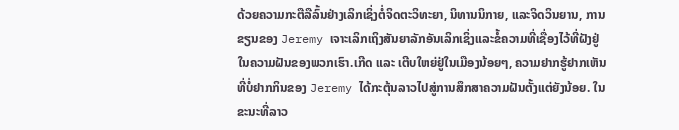ດ້ວຍຄວາມກະຕືລືລົ້ນຢ່າງເລິກເຊິ່ງຕໍ່ຈິດຕະວິທະຍາ, ນິທານນິກາຍ, ແລະຈິດວິນຍານ, ການຂຽນຂອງ Jeremy ເຈາະເລິກເຖິງສັນຍາລັກອັນເລິກເຊິ່ງແລະຂໍ້ຄວາມທີ່ເຊື່ອງໄວ້ທີ່ຝັງຢູ່ໃນຄວາມຝັນຂອງພວກເຮົາ.ເກີດ ແລະ ເຕີບໃຫຍ່ຢູ່ໃນເມືອງນ້ອຍໆ, ຄວາມຢາກຮູ້ຢາກເຫັນທີ່ບໍ່ຢາກກິນຂອງ Jeremy ໄດ້ກະຕຸ້ນລາວໄປສູ່ການສຶກສາຄວາມຝັນຕັ້ງແຕ່ຍັງນ້ອຍ. ໃນຂະນະທີ່ລາວ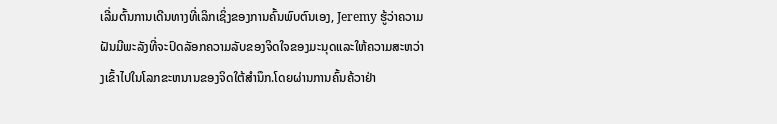ເລີ່ມຕົ້ນການເດີນທາງທີ່ເລິກເຊິ່ງຂອງການຄົ້ນພົບຕົນເອງ, Jeremy ຮູ້ວ່າຄວາມຝັນມີພະລັງທີ່ຈະປົດລັອກຄວາມລັບຂອງຈິດໃຈຂອງມະນຸດແລະໃຫ້ຄວາມສະຫວ່າງເຂົ້າໄປໃນໂລກຂະຫນານຂອງຈິດໃຕ້ສໍານຶກ.ໂດຍຜ່ານການຄົ້ນຄ້ວາຢ່າ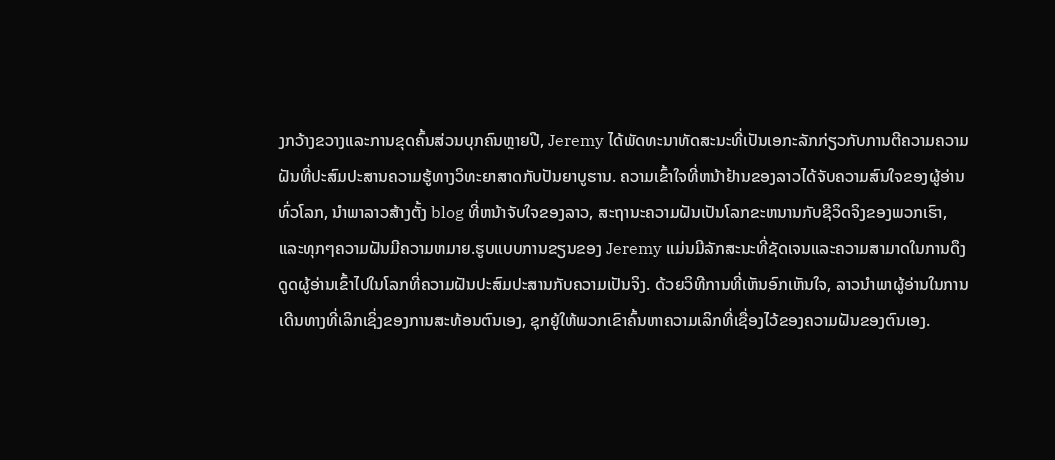ງກວ້າງຂວາງແລະການຂຸດຄົ້ນສ່ວນບຸກຄົນຫຼາຍປີ, Jeremy ໄດ້ພັດທະນາທັດສະນະທີ່ເປັນເອກະລັກກ່ຽວກັບການຕີຄວາມຄວາມຝັນທີ່ປະສົມປະສານຄວາມຮູ້ທາງວິທະຍາສາດກັບປັນຍາບູຮານ. ຄວາມເຂົ້າໃຈທີ່ຫນ້າຢ້ານຂອງລາວໄດ້ຈັບຄວາມສົນໃຈຂອງຜູ້ອ່ານທົ່ວໂລກ, ນໍາພາລາວສ້າງຕັ້ງ blog ທີ່ຫນ້າຈັບໃຈຂອງລາວ, ສະຖານະຄວາມຝັນເປັນໂລກຂະຫນານກັບຊີວິດຈິງຂອງພວກເຮົາ, ແລະທຸກໆຄວາມຝັນມີຄວາມຫມາຍ.ຮູບແບບການຂຽນຂອງ Jeremy ແມ່ນມີລັກສະນະທີ່ຊັດເຈນແລະຄວາມສາມາດໃນການດຶງດູດຜູ້ອ່ານເຂົ້າໄປໃນໂລກທີ່ຄວາມຝັນປະສົມປະສານກັບຄວາມເປັນຈິງ. ດ້ວຍວິທີການທີ່ເຫັນອົກເຫັນໃຈ, ລາວນໍາພາຜູ້ອ່ານໃນການເດີນທາງທີ່ເລິກເຊິ່ງຂອງການສະທ້ອນຕົນເອງ, ຊຸກຍູ້ໃຫ້ພວກເຂົາຄົ້ນຫາຄວາມເລິກທີ່ເຊື່ອງໄວ້ຂອງຄວາມຝັນຂອງຕົນເອງ.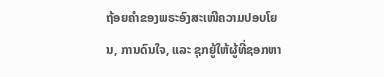ຖ້ອຍຄຳຂອງພຣະອົງສະເໜີຄວາມປອບໂຍນ, ການດົນໃຈ, ແລະ ຊຸກຍູ້ໃຫ້ຜູ້ທີ່ຊອກຫາ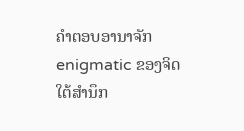ຄຳຕອບອານາຈັກ enigmatic ຂອງຈິດໃຕ້ສໍານຶກ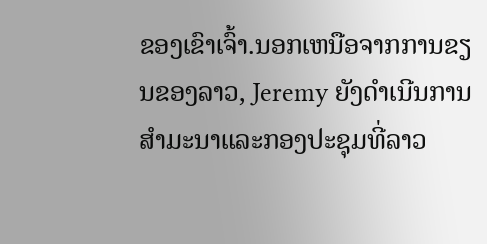ຂອງເຂົາເຈົ້າ.ນອກເຫນືອຈາກການຂຽນຂອງລາວ, Jeremy ຍັງດໍາເນີນການສໍາມະນາແລະກອງປະຊຸມທີ່ລາວ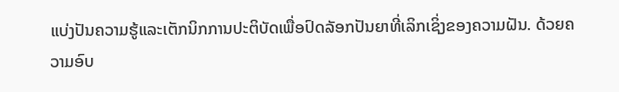ແບ່ງປັນຄວາມຮູ້ແລະເຕັກນິກການປະຕິບັດເພື່ອປົດລັອກປັນຍາທີ່ເລິກເຊິ່ງຂອງຄວາມຝັນ. ດ້ວຍຄວາມອົບ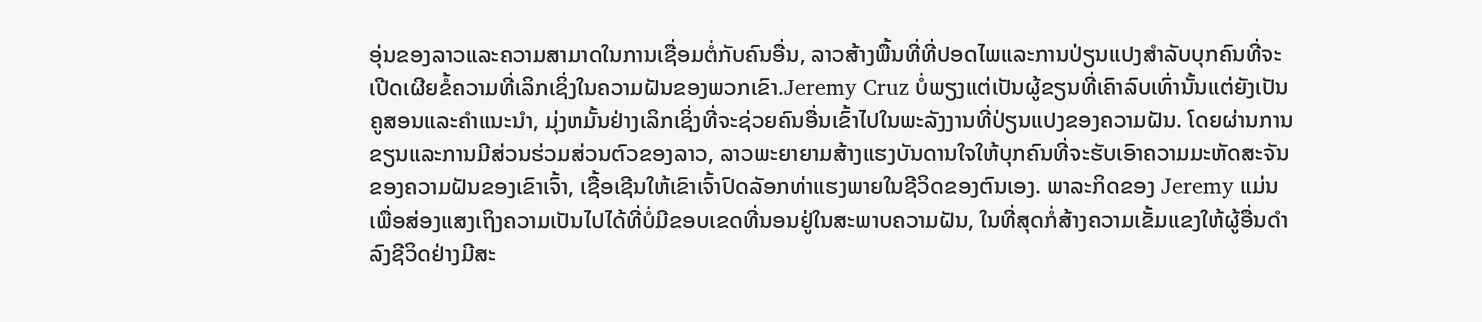ອຸ່ນຂອງລາວແລະຄວາມສາມາດໃນການເຊື່ອມຕໍ່ກັບຄົນອື່ນ, ລາວສ້າງພື້ນທີ່ທີ່ປອດໄພແລະການປ່ຽນແປງສໍາລັບບຸກຄົນທີ່ຈະເປີດເຜີຍຂໍ້ຄວາມທີ່ເລິກເຊິ່ງໃນຄວາມຝັນຂອງພວກເຂົາ.Jeremy Cruz ບໍ່ພຽງແຕ່ເປັນຜູ້ຂຽນທີ່ເຄົາລົບເທົ່ານັ້ນແຕ່ຍັງເປັນຄູສອນແລະຄໍາແນະນໍາ, ມຸ່ງຫມັ້ນຢ່າງເລິກເຊິ່ງທີ່ຈະຊ່ວຍຄົນອື່ນເຂົ້າໄປໃນພະລັງງານທີ່ປ່ຽນແປງຂອງຄວາມຝັນ. ໂດຍຜ່ານການຂຽນແລະການມີສ່ວນຮ່ວມສ່ວນຕົວຂອງລາວ, ລາວພະຍາຍາມສ້າງແຮງບັນດານໃຈໃຫ້ບຸກຄົນທີ່ຈະຮັບເອົາຄວາມມະຫັດສະຈັນຂອງຄວາມຝັນຂອງເຂົາເຈົ້າ, ເຊື້ອເຊີນໃຫ້ເຂົາເຈົ້າປົດລັອກທ່າແຮງພາຍໃນຊີວິດຂອງຕົນເອງ. ພາລະກິດຂອງ Jeremy ແມ່ນເພື່ອສ່ອງແສງເຖິງຄວາມເປັນໄປໄດ້ທີ່ບໍ່ມີຂອບເຂດທີ່ນອນຢູ່ໃນສະພາບຄວາມຝັນ, ໃນທີ່ສຸດກໍ່ສ້າງຄວາມເຂັ້ມແຂງໃຫ້ຜູ້ອື່ນດໍາລົງຊີວິດຢ່າງມີສະ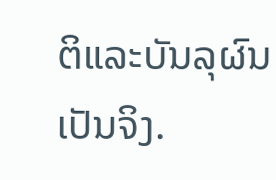ຕິແລະບັນລຸຜົນເປັນຈິງ.